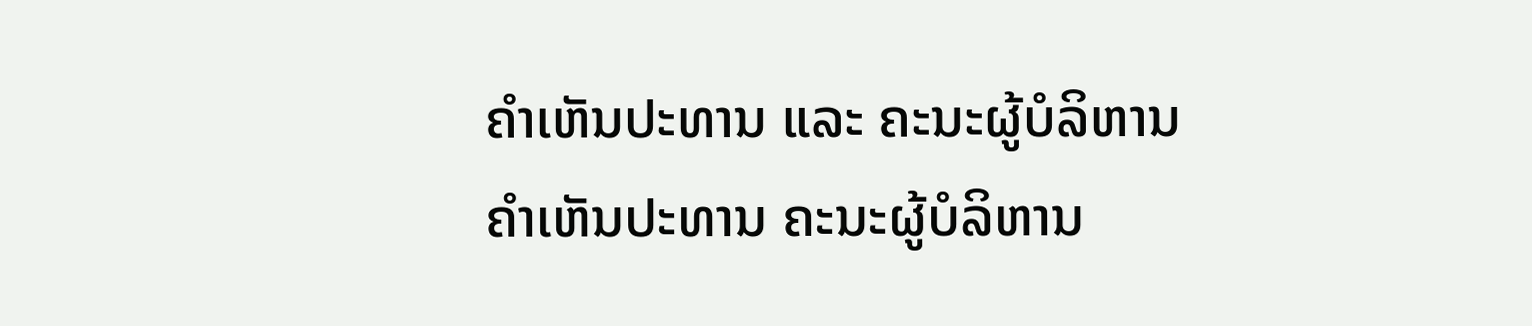ຄຳເຫັນປະທານ ແລະ ຄະນະຜູ້ບໍລິຫານ
ຄຳເຫັນປະທານ ຄະນະຜູ້ບໍລິຫານ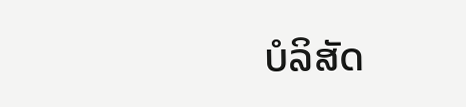ບໍລິສັດ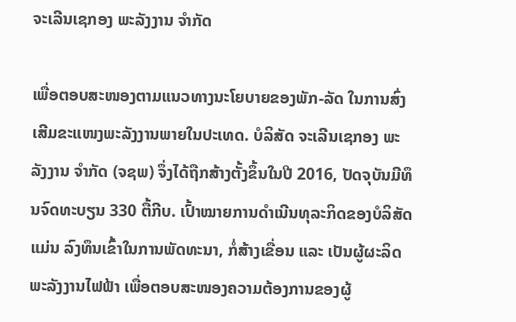ຈະເລີນເຊກອງ ພະລັງງານ ຈຳກັດ

ເພື່ອຕອບສະໜອງຕາມແນວທາງນະໂຍບາຍຂອງພັກ-ລັດ ໃນການສົ່ງເສີມຂະແໜງພະລັງງານພາຍໃນປະເທດ. ບໍລິສັດ ຈະເລີນເຊກອງ ພະລັງງານ ຈຳກັດ (ຈຊພ) ຈຶ່ງໄດ້ຖືກສ້າງຕັ້ງຂຶ້ນໃນປີ 2016, ປັດຈຸບັນມີທຶນຈົດທະບຽນ 330 ຕື້ກີບ. ເປົ້າໝາຍການດຳເນີນທຸລະກິດຂອງບໍລິສັດ ແມ່ນ ລົງທຶນເຂົ້າໃນການພັດທະນາ, ກໍ່ສ້າງເຂື່ອນ ແລະ ເປັນຜູ້ຜະລິດພະລັງງານໄຟຟ້າ ເພື່ອຕອບສະໜອງຄວາມຕ້ອງການຂອງຜູ້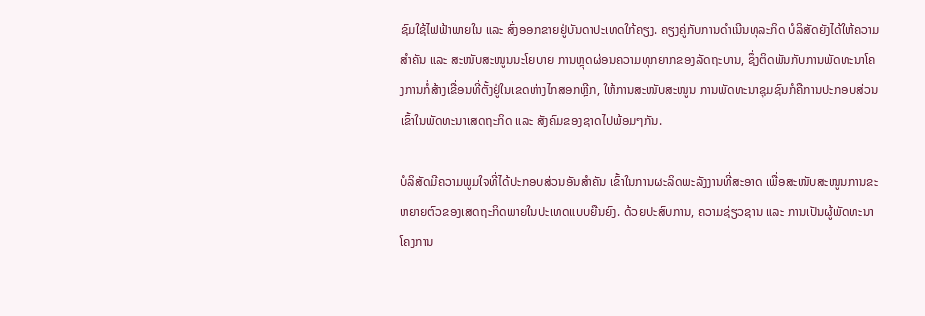ຊົມໃຊ້ໄຟຟ້າພາຍໃນ ແລະ ສົ່ງອອກຂາຍຢູ່ບັນດາປະເທດໃກ້ຄຽງ. ຄຽງຄູ່ກັບການດຳເນີນທຸລະກິດ ບໍລິສັດຍັງໄດ້ໃຫ້ຄວາມສຳຄັນ ແລະ ສະໜັບສະໜູນນະໂຍບາຍ ການຫຼຸດຜ່ອນຄວາມທຸກຍາກຂອງລັດຖະບານ, ຊຶ່ງຕິດພັນກັບການພັດທະນາໂຄງການກໍ່ສ້າງເຂື່ອນທີ່ຕັ້ງຢູ່ໃນເຂດຫ່າງໄກສອກຫຼີກ, ໃຫ້ການສະໜັບສະໜູນ ການພັດທະນາຊຸມຊົນກໍຄືການປະກອບສ່ວນເຂົ້າໃນພັດທະນາເສດຖະກິດ ແລະ ສັງຄົມຂອງຊາດໄປພ້ອມໆກັນ.

ບໍລິສັດມີຄວາມພູມໃຈທີ່ໄດ້ປະກອບສ່ວນອັນສຳຄັນ ເຂົ້າໃນການຜະລິດພະລັງງານທີ່ສະອາດ ເພື່ອສະໜັບສະໜູນການຂະຫຍາຍຕົວຂອງເສດຖະກິດພາຍໃນປະເທດແບບຍືນຍົງ. ດ້ວຍປະສົບການ, ຄວາມຊ່ຽວຊານ ແລະ ການເປັນຜູ້ພັດທະນາໂຄງການ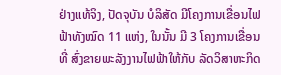ຢ່າງແທ້ຈິງ, ປັດຈຸບັນ ບໍລິສັດ ມີໂຄງການເຂື່ອນໄຟຟ້າທັງໝົດ 11 ແຫ່ງ, ໃນນັ້ນ ມີ 3 ໂຄງການເຂື່ອນ ທີ່ ສົ່ງຂາຍພະລັງງານໄຟຟ້າໃຫ້ກັບ ລັດວິສາຫະກິດ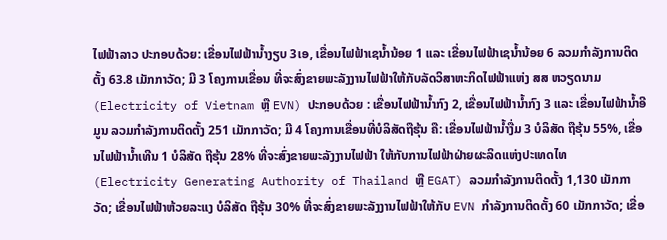ໄຟຟ້າລາວ ປະກອບດ້ວຍ: ເຂື່ອນໄຟຟ້ານໍ້າງຽບ 3ເອ, ເຂື່ອນໄຟຟ້າເຊນໍ້ານ້ອຍ 1 ແລະ ເຂື່ອນໄຟຟ້າເຊນໍ້ານ້ອຍ 6 ລວມກຳລັງການຕິດຕັ້ງ 63.8 ເມັກກາວັດ; ມີ 3 ໂຄງການເຂື່ອນ ທີ່ຈະສົ່ງຂາຍພະລັງງານໄຟຟ້າໃຫ້ກັບລັດວິສາຫະກິດໄຟຟ້າແຫ່ງ ສສ ຫວຽດນາມ (Electricity of Vietnam ຫຼື EVN) ປະກອບດ້ວຍ : ເຂື່ອນໄຟຟ້ານໍ້າກົງ 2, ເຂື່ອນໄຟຟ້ານໍ້າກົງ 3 ແລະ ເຂື່ອນໄຟຟ້ານໍ້າອີມູນ ລວມກຳລັງການຕິດຕັ້ງ 251 ເມັກກາວັດ; ມີ 4 ໂຄງການເຂື່ອນທີ່ບໍລິສັດຖືຮຸ້ນ ຄື: ເຂື່ອນໄຟຟ້ານໍ້າງື່ມ 3 ບໍລິສັດ ຖືຮຸ້ນ 55%, ເຂື່ອນໄຟຟ້ານໍ້າເທີນ 1 ບໍລິສັດ ຖືຮຸ້ນ 28% ທີ່ຈະສົ່ງຂາຍພະລັງງານໄຟຟ້າ ໃຫ້ກັບການໄຟຟ້າຝ່າຍຜະລິດແຫ່ງປະເທດໄທ (Electricity Generating Authority of Thailand ຫຼື EGAT) ລວມກຳລັງການຕິດຕັ້ງ 1,130 ເມັກກາວັດ; ເຂື່ອນໄຟຟ້າຫ້ວຍລະແງ ບໍລິສັດ ຖືຮຸ້ນ 30% ທີ່ຈະສົ່ງຂາຍພະລັງງານໄຟຟ້າໃຫ້ກັບ EVN ກຳລັງການຕິດຕັ້ງ 60 ເມັກກາວັດ; ເຂື່ອ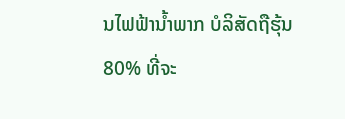ນໄຟຟ້ານໍ້າພາກ ບໍລິສັດຖືຮຸ້ນ 80% ທີ່ຈະ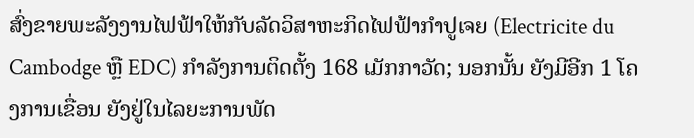ສົ່ງຂາຍພະລັງງານໄຟຟ້າໃຫ້ກັບລັດວິສາຫະກິດໄຟຟ້າກຳປູເຈຍ (Electricite du Cambodge ຫຼື EDC) ກຳລັງການຕິດຕັ້ງ 168 ເມັກກາວັດ; ນອກນັ້ນ ຍັງມີອີກ 1 ໂຄງການເຂື່ອນ ຍັງຢູ່ໃນໄລຍະການພັດ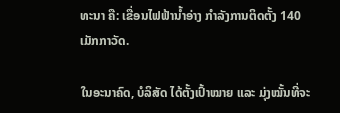ທະນາ ຄື: ເຂື່ອນໄຟຟ້ານໍ້າອ່າງ ກຳລັງການຕິດຕັ້ງ 140 ເມັກກາວັດ.

ໃນອະນາຄົດ, ບໍລິສັດ ໄດ້ຕັ້ງເປົ້າໝາຍ ແລະ ມຸ່ງໝັ້ນທີ່ຈະ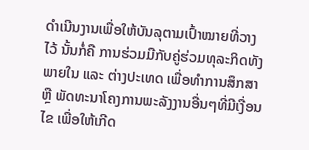ດຳເນີນງານເພື່ອໃຫ້ບັນລຸຕາມເປົ້າໝາຍທີ່ວາງໄວ້ ນັ້ນກໍ່ຄື ການຮ່ວມມືກັບຄູ່ຮ່ວມທຸລະກິດທັງພາຍໃນ ແລະ ຕ່າງປະເທດ ເພື່ອທຳການສຶກສາ ຫຼື ພັດທະນາໂຄງການພະລັງງານອື່ນໆທີ່ມີເງື່ອນໄຂ ເພື່ອໃຫ້ເກີດ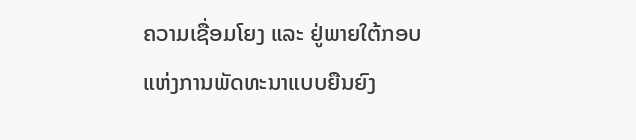ຄວາມເຊື່ອມໂຍງ ແລະ ຢູ່ພາຍໃຕ້ກອບແຫ່ງການພັດທະນາແບບຍືນຍົງ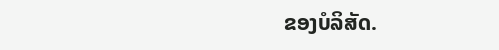ຂອງບໍລິສັດ.